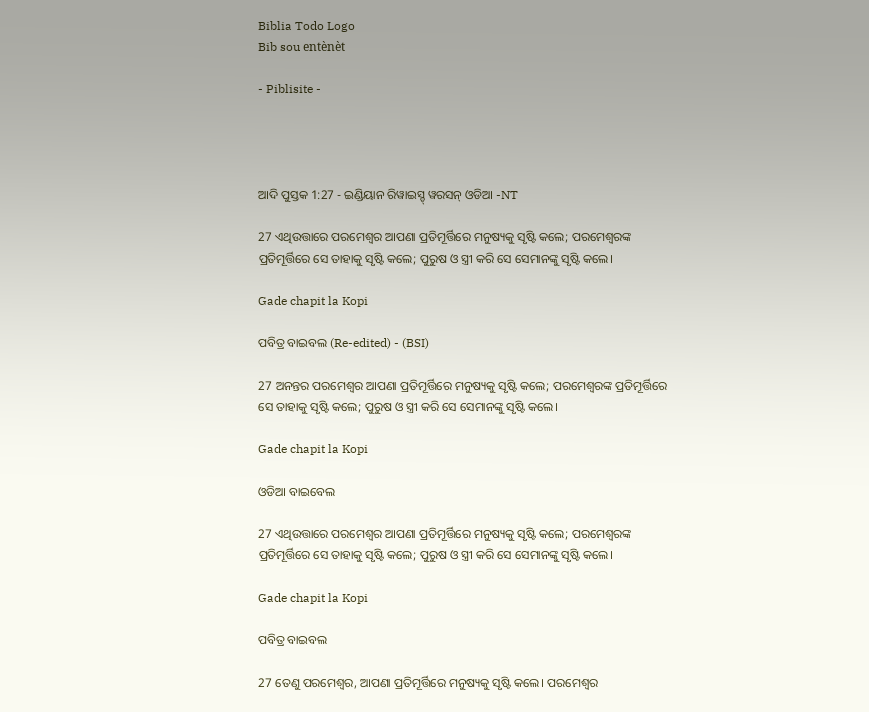Biblia Todo Logo
Bib sou entènèt

- Piblisite -




ଆଦି ପୁସ୍ତକ 1:27 - ଇଣ୍ଡିୟାନ ରିୱାଇସ୍ଡ୍ ୱରସନ୍ ଓଡିଆ -NT

27 ଏଥିଉତ୍ତାରେ ପରମେଶ୍ୱର ଆପଣା ପ୍ରତିମୂର୍ତ୍ତିରେ ମନୁଷ୍ୟକୁ ସୃଷ୍ଟି କଲେ; ପରମେଶ୍ୱରଙ୍କ ପ୍ରତିମୂର୍ତ୍ତିରେ ସେ ତାହାକୁ ସୃଷ୍ଟି କଲେ; ପୁରୁଷ ଓ ସ୍ତ୍ରୀ କରି ସେ ସେମାନଙ୍କୁ ସୃଷ୍ଟି କଲେ।

Gade chapit la Kopi

ପବିତ୍ର ବାଇବଲ (Re-edited) - (BSI)

27 ଅନନ୍ତର ପରମେଶ୍ଵର ଆପଣା ପ୍ରତିମୂର୍ତ୍ତିରେ ମନୁଷ୍ୟକୁ ସୃଷ୍ଟି କଲେ; ପରମେଶ୍ଵରଙ୍କ ପ୍ରତିମୂର୍ତ୍ତିରେ ସେ ତାହାକୁ ସୃଷ୍ଟି କଲେ; ପୁରୁଷ ଓ ସ୍ତ୍ରୀ କରି ସେ ସେମାନଙ୍କୁ ସୃଷ୍ଟି କଲେ।

Gade chapit la Kopi

ଓଡିଆ ବାଇବେଲ

27 ଏଥିଉତ୍ତାରେ ପରମେଶ୍ୱର ଆପଣା ପ୍ରତିମୂର୍ତ୍ତିରେ ମନୁଷ୍ୟକୁ ସୃଷ୍ଟି କଲେ; ପରମେଶ୍ୱରଙ୍କ ପ୍ରତିମୂର୍ତ୍ତିରେ ସେ ତାହାକୁ ସୃଷ୍ଟି କଲେ; ପୁରୁଷ ଓ ସ୍ତ୍ରୀ କରି ସେ ସେମାନଙ୍କୁ ସୃଷ୍ଟି କଲେ।

Gade chapit la Kopi

ପବିତ୍ର ବାଇବଲ

27 ତେଣୁ ପରମେଶ୍ୱର, ଆପଣା ପ୍ରତିମୂର୍ତ୍ତିରେ ମନୁଷ୍ୟକୁ ସୃଷ୍ଟି କଲେ। ପରମେଶ୍ୱର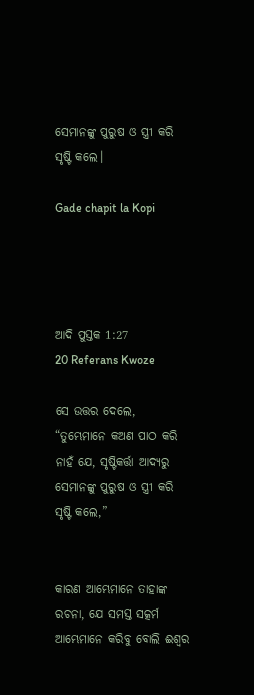ସେମାନଙ୍କୁ ପୁରୁଷ ଓ ସ୍ତ୍ରୀ କରି ସୃଷ୍ଟି କଲେ।

Gade chapit la Kopi




ଆଦି ପୁସ୍ତକ 1:27
20 Referans Kwoze

ସେ ଉତ୍ତର ଦେଲେ, “ତୁମ୍ଭେମାନେ କଅଣ ପାଠ କରି ନାହଁ ଯେ, ସୃଷ୍ଟିକର୍ତ୍ତା ଆଦ୍ୟରୁ ସେମାନଙ୍କୁ ପୁରୁଷ ଓ ସ୍ତ୍ରୀ କରି ସୃଷ୍ଟି କଲେ,”


କାରଣ ଆମ୍ଭେମାନେ ତାହାଙ୍କ ରଚନା, ଯେ ସମସ୍ତ ସତ୍କର୍ମ ଆମ୍ଭେମାନେ କରିବୁ ବୋଲି ଈଶ୍ବର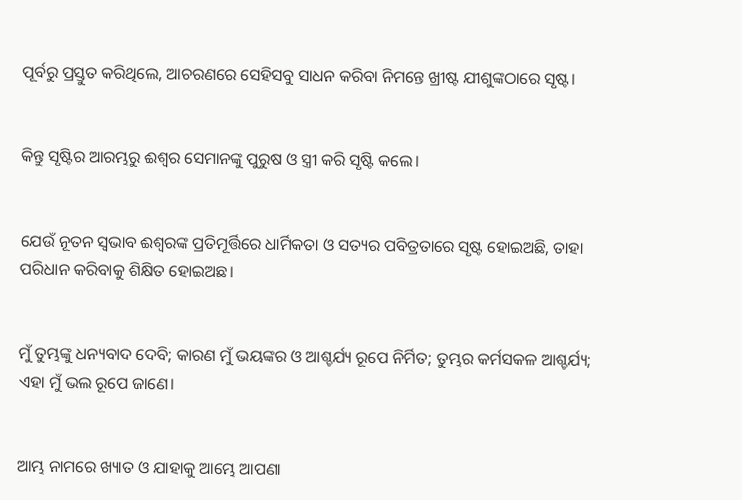ପୂର୍ବରୁ ପ୍ରସ୍ତୁତ କରିଥିଲେ, ଆଚରଣରେ ସେହିସବୁ ସାଧନ କରିବା ନିମନ୍ତେ ଖ୍ରୀଷ୍ଟ ଯୀଶୁଙ୍କଠାରେ ସୃଷ୍ଟ।


କିନ୍ତୁ ସୃଷ୍ଟିର ଆରମ୍ଭରୁ ଈଶ୍ବର ସେମାନଙ୍କୁ ପୁରୁଷ ଓ ସ୍ତ୍ରୀ କରି ସୃଷ୍ଟି କଲେ।


ଯେଉଁ ନୂତନ ସ୍ୱଭାବ ଈଶ୍ବରଙ୍କ ପ୍ରତିମୂର୍ତ୍ତିରେ ଧାର୍ମିକତା ଓ ସତ୍ୟର ପବିତ୍ରତାରେ ସୃଷ୍ଟ ହୋଇଅଛି, ତାହା ପରିଧାନ କରିବାକୁ ଶିକ୍ଷିତ ହୋଇଅଛ।


ମୁଁ ତୁମ୍ଭଙ୍କୁ ଧନ୍ୟବାଦ ଦେବି; କାରଣ ମୁଁ ଭୟଙ୍କର ଓ ଆଶ୍ଚର୍ଯ୍ୟ ରୂପେ ନିର୍ମିତ; ତୁମ୍ଭର କର୍ମସକଳ ଆଶ୍ଚର୍ଯ୍ୟ; ଏହା ମୁଁ ଭଲ ରୂପେ ଜାଣେ।


ଆମ୍ଭ ନାମରେ ଖ୍ୟାତ ଓ ଯାହାକୁ ଆମ୍ଭେ ଆପଣା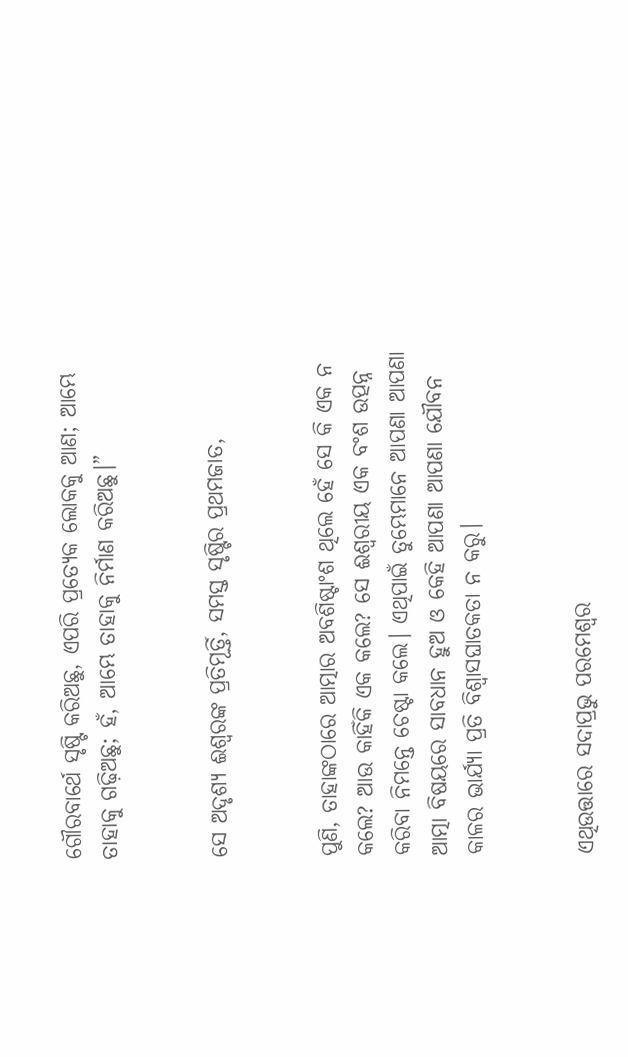ଗୌରବାର୍ଥେ ସୃଷ୍ଟି କରିଅଛୁ, ଏପରି ପ୍ରତ୍ୟେକ ଲୋକକୁ ଆଣ; ଆମ୍ଭେ ତାହାକୁ ଗଢ଼ିଅଛୁ; ହଁ, ଆମ୍ଭେ ତାହାକୁ ନିର୍ମାଣ କରିଅଛୁ।”


ସେ ଅଦୃଶ୍ୟ ଈଶ୍ବରଙ୍କ ପ୍ରତିମୂର୍ତ୍ତି, ସମସ୍ତ ସୃଷ୍ଟିର ପ୍ରଥମଜାତ,


ପୁଣି, ତାହାଙ୍କଠାରେ ଆତ୍ମାର ଅବଶିଷ୍ଟାଂଶ ଥିଲେ ହେଁ ସେ କି ଏକ ନ କଲେ? ଆଉ କାହିଁକି ଏକ କଲେ? ସେ ଈଶ୍ୱରୀୟ ଏକ ବଂଶ ଉତ୍ପନ୍ନ କରିବା ନିମନ୍ତେ ଚେଷ୍ଟା କଲେ। ଏଥିପାଇଁ ତୁମ୍ଭେମାନେ ଆପଣା ଆପଣା ଆତ୍ମା ବିଷୟରେ ସାବଧାନ ହୁଅ ଓ କେହି ଆପଣା ଆପଣା ଯୌବନ କାଳର ଭାର୍ଯ୍ୟା ପ୍ରତି ବିଶ୍ୱାସଘାତକତା ନ କରୁ।


ଏଥିଉତ୍ତାରେ ସଦାପ୍ରଭୁ ପରମେଶ୍ୱର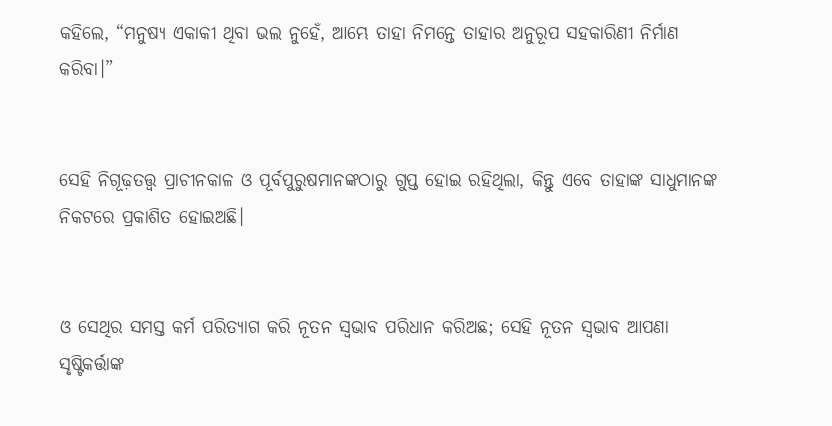କହିଲେ, “ମନୁଷ୍ୟ ଏକାକୀ ଥିବା ଭଲ ନୁହେଁ, ଆମ୍ଭେ ତାହା ନିମନ୍ତେ ତାହାର ଅନୁରୂପ ସହକାରିଣୀ ନିର୍ମାଣ କରିବା।”


ସେହି ନିଗୂଢ଼ତତ୍ତ୍ୱ ପ୍ରାଚୀନକାଳ ଓ ପୂର୍ବପୁରୁଷମାନଙ୍କଠାରୁ ଗୁପ୍ତ ହୋଇ ରହିଥିଲା, କିନ୍ତୁ ଏବେ ତାହାଙ୍କ ସାଧୁମାନଙ୍କ ନିକଟରେ ପ୍ରକାଶିତ ହୋଇଅଛି।


ଓ ସେଥିର ସମସ୍ତ କର୍ମ ପରିତ୍ୟାଗ କରି ନୂତନ ସ୍ୱଭାବ ପରିଧାନ କରିଅଛ; ସେହି ନୂତନ ସ୍ୱଭାବ ଆପଣା ସୃଷ୍ଟିକର୍ତ୍ତାଙ୍କ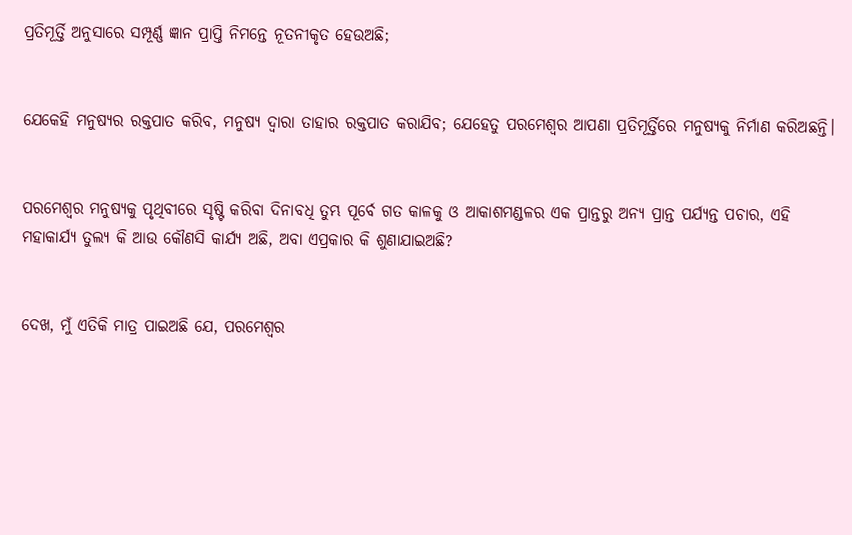ପ୍ରତିମୂର୍ତ୍ତି ଅନୁସାରେ ସମ୍ପୂର୍ଣ୍ଣ ଜ୍ଞାନ ପ୍ରାପ୍ତି ନିମନ୍ତେ ନୂତନୀକୃତ ହେଉଅଛି;


ଯେକେହି ମନୁଷ୍ୟର ରକ୍ତପାତ କରିବ, ମନୁଷ୍ୟ ଦ୍ୱାରା ତାହାର ରକ୍ତପାତ କରାଯିବ; ଯେହେତୁ ପରମେଶ୍ୱର ଆପଣା ପ୍ରତିମୂର୍ତ୍ତିରେ ମନୁଷ୍ୟକୁ ନିର୍ମାଣ କରିଅଛନ୍ତି।


ପରମେଶ୍ୱର ମନୁଷ୍ୟକୁ ପୃଥିବୀରେ ସୃଷ୍ଟି କରିବା ଦିନାବଧି ତୁମ୍ଭ ପୂର୍ବେ ଗତ କାଳକୁ ଓ ଆକାଶମଣ୍ଡଳର ଏକ ପ୍ରାନ୍ତରୁ ଅନ୍ୟ ପ୍ରାନ୍ତ ପର୍ଯ୍ୟନ୍ତ ପଚାର, ଏହି ମହାକାର୍ଯ୍ୟ ତୁଲ୍ୟ କି ଆଉ କୌଣସି କାର୍ଯ୍ୟ ଅଛି, ଅବା ଏପ୍ରକାର କି ଶୁଣାଯାଇଅଛି?


ଦେଖ, ମୁଁ ଏତିକି ମାତ୍ର ପାଇଅଛି ଯେ, ପରମେଶ୍ୱର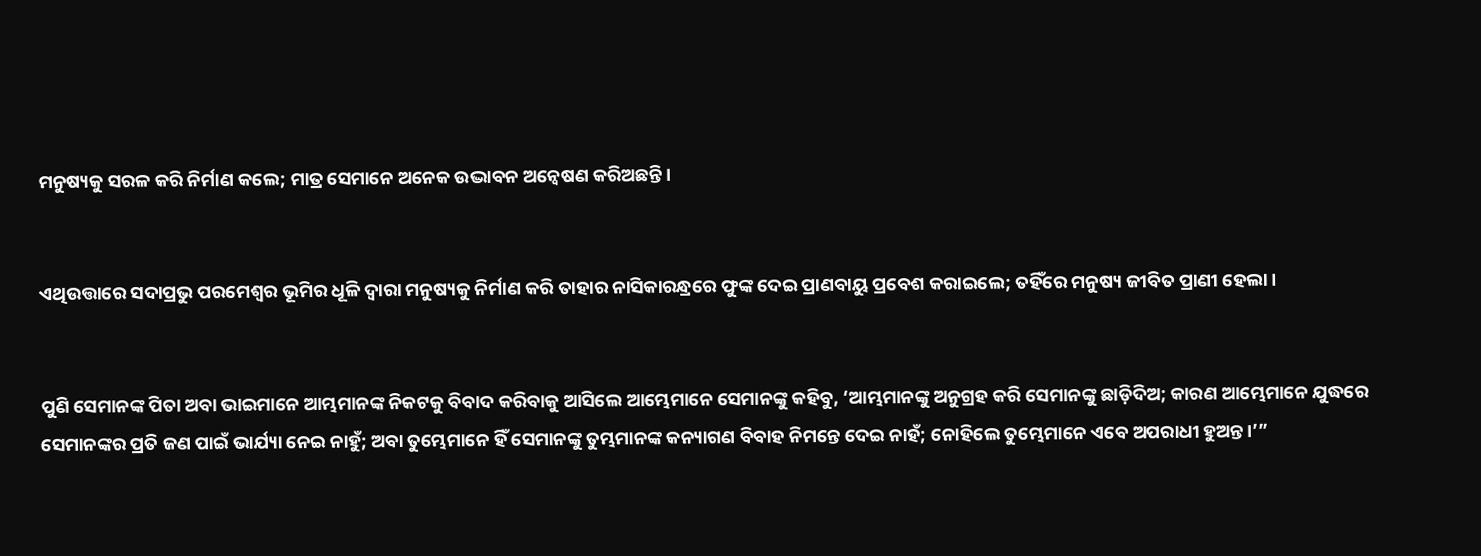ମନୁଷ୍ୟକୁ ସରଳ କରି ନିର୍ମାଣ କଲେ; ମାତ୍ର ସେମାନେ ଅନେକ ଉଦ୍ଭାବନ ଅନ୍ଵେଷଣ କରିଅଛନ୍ତି।


ଏଥିଉତ୍ତାରେ ସଦାପ୍ରଭୁ ପରମେଶ୍ୱର ଭୂମିର ଧୂଳି ଦ୍ୱାରା ମନୁଷ୍ୟକୁ ନିର୍ମାଣ କରି ତାହାର ନାସିକାରନ୍ଧ୍ରରେ ଫୁଙ୍କ ଦେଇ ପ୍ରାଣବାୟୁ ପ୍ରବେଶ କରାଇଲେ; ତହିଁରେ ମନୁଷ୍ୟ ଜୀବିତ ପ୍ରାଣୀ ହେଲା।


ପୁଣି ସେମାନଙ୍କ ପିତା ଅବା ଭାଇମାନେ ଆମ୍ଭମାନଙ୍କ ନିକଟକୁ ବିବାଦ କରିବାକୁ ଆସିଲେ ଆମ୍ଭେମାନେ ସେମାନଙ୍କୁ କହିବୁ, ‘ଆମ୍ଭମାନଙ୍କୁ ଅନୁଗ୍ରହ କରି ସେମାନଙ୍କୁ ଛାଡ଼ିଦିଅ; କାରଣ ଆମ୍ଭେମାନେ ଯୁଦ୍ଧରେ ସେମାନଙ୍କର ପ୍ରତି ଜଣ ପାଇଁ ଭାର୍ଯ୍ୟା ନେଇ ନାହୁଁ; ଅବା ତୁମ୍ଭେମାନେ ହିଁ ସେମାନଙ୍କୁ ତୁମ୍ଭମାନଙ୍କ କନ୍ୟାଗଣ ବିବାହ ନିମନ୍ତେ ଦେଇ ନାହଁ; ନୋହିଲେ ତୁମ୍ଭେମାନେ ଏବେ ଅପରାଧୀ ହୁଅନ୍ତ।’”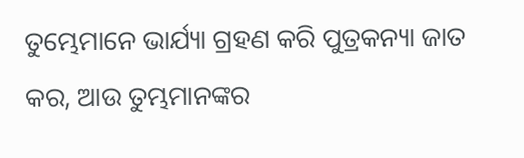ତୁମ୍ଭେମାନେ ଭାର୍ଯ୍ୟା ଗ୍ରହଣ କରି ପୁତ୍ରକନ୍ୟା ଜାତ କର, ଆଉ ତୁମ୍ଭମାନଙ୍କର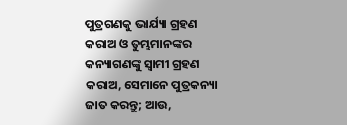ପୁତ୍ରଗଣକୁ ଭାର୍ଯ୍ୟା ଗ୍ରହଣ କରାଅ ଓ ତୁମ୍ଭମାନଙ୍କର କନ୍ୟାଗଣଙ୍କୁ ସ୍ୱାମୀ ଗ୍ରହଣ କରାଅ, ସେମାନେ ପୁତ୍ରକନ୍ୟା ଜାତ କରନ୍ତୁ; ଆଉ,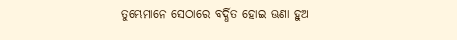ତୁମ୍ଭେମାନେ ସେଠାରେ ବର୍ଦ୍ଧିତ ହୋଇ ଊଣା ହୁଅ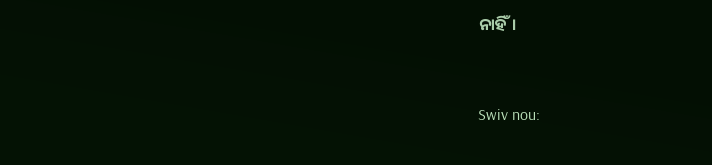ନାହିଁ।


Swiv nou: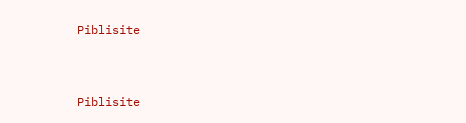Piblisite


Piblisite